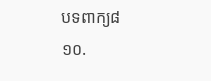បទពាក្យ៨
១០.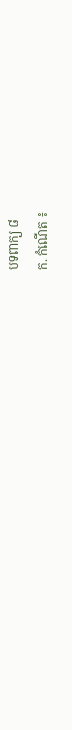បទពាក្យ ៨
ក. កំណើត ៖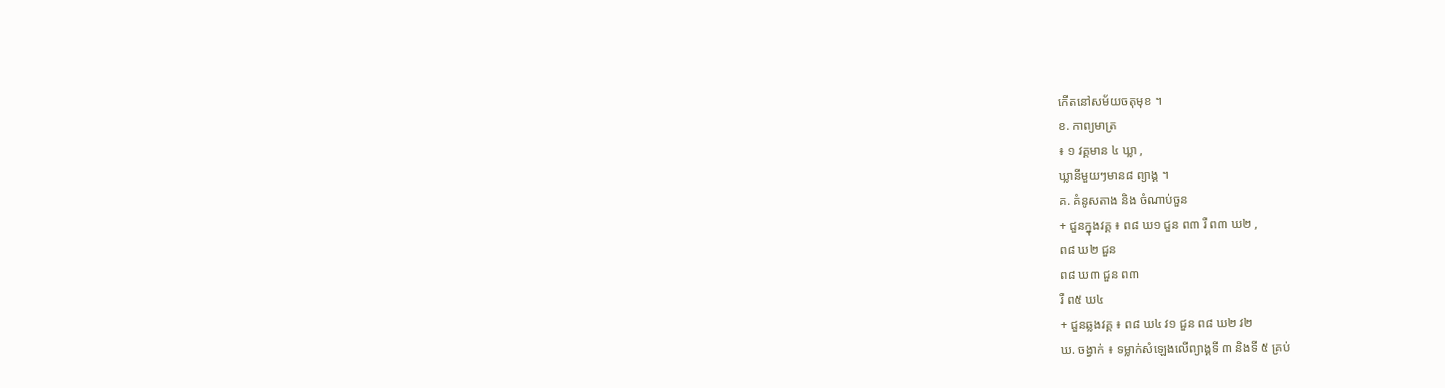កើតនៅសម័យចតុមុខ ។
ខ. កាព្យមាត្រ
៖ ១ វគ្គមាន ៤ ឃ្លា ,
ឃ្លានីមួយៗមាន៨ ព្យាង្គ ។
គ. គំនូសតាង និង ចំណាប់ចួន
+ ជួនក្នុងវគ្គ ៖ ព៨ ឃ១ ជួន ព៣ រឺ ព៣ ឃ២ ,
ព៨ ឃ២ ជួន
ព៨ ឃ៣ ជួន ព៣
រឺ ព៥ ឃ៤
+ ជួនឆ្លងវគ្គ ៖ ព៨ ឃ៤ វ១ ជួន ព៨ ឃ២ វ២
ឃ. ចង្វាក់ ៖ ទម្លាក់សំឡេងលើព្យាង្គទី ៣ និងទី ៥ គ្រប់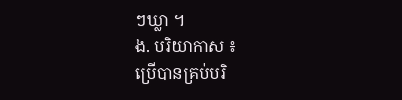ៗឃ្លា ។
ង. បរិយាកាស ៖
ប្រើបានគ្រប់បរិ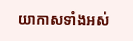យាកាសទាំងអស់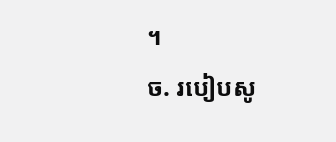។
ច. របៀបសូ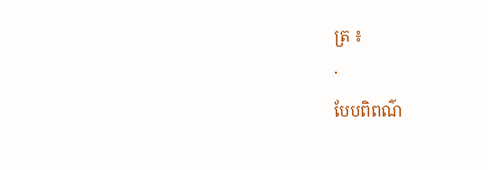ត្រ ៖
·
បែបពិពណ៌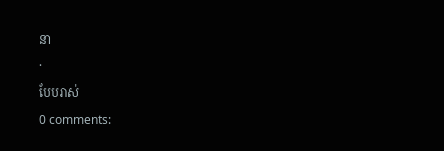នា
·
បែបរាស់
0 comments: